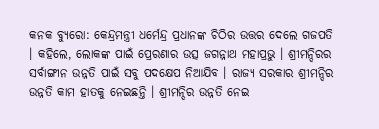କନକ ବ୍ୟୁରୋ: କେନ୍ଦ୍ରମନ୍ତ୍ରୀ ଧର୍ମେନ୍ଦ୍ର ପ୍ରଧାନଙ୍କ ଚିଠିର ଉତ୍ତର ଦେଲେ ଗଜପତି । କହିଲେ, ଲୋକଙ୍କ ପାଇଁ ପ୍ରେରଣାର ଉତ୍ସ ଜଗନ୍ନାଥ ମହାପ୍ରଭୁ । ଶ୍ରୀମନ୍ଦିରର ସର୍ବାଙ୍ଗୀନ ଉନ୍ନତି ପାଇଁ ସବୁ ପଦକ୍ଷେପ ନିଆଯିବ । ରାଜ୍ୟ ସରକାର ଶ୍ରୀମନ୍ଦିର ଉନ୍ନତି କାମ ହାତକୁ ନେଇଛନ୍ତି । ଶ୍ରୀମନ୍ଦିର ଉନ୍ନତି ନେଇ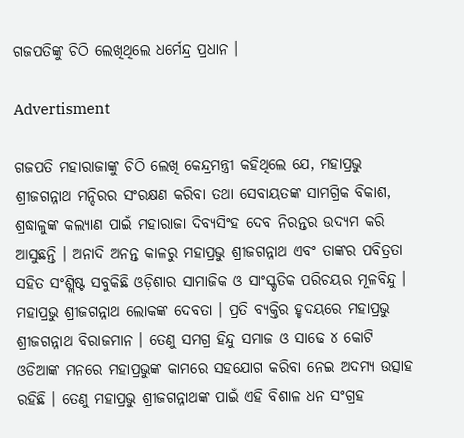ଗଜପତିଙ୍କୁ ଚିଠି ଲେଖିଥିଲେ ଧର୍ମେନ୍ଦ୍ର ପ୍ରଧାନ ।

Advertisment

ଗଜପତି ମହାରାଜାଙ୍କୁ ଚିଠି ଲେଖି କେନ୍ଦ୍ରମନ୍ତ୍ରୀ କହିଥିଲେ ଯେ, ମହାପ୍ରଭୁ ଶ୍ରୀଜଗନ୍ନାଥ ମନ୍ଦିରର ସଂରକ୍ଷଣ କରିବା ତଥା ସେବାୟତଙ୍କ ସାମଗ୍ରିକ ବିକାଶ, ଶ୍ରଦ୍ଧାଳୁଙ୍କ କଲ୍ୟାଣ ପାଇଁ ମହାରାଜା ଦିବ୍ୟସିଂହ ଦେବ ନିରନ୍ତର ଉଦ୍ୟମ କରି ଆସୁଛନ୍ତି । ଅନାଦି ଅନନ୍ତ କାଳରୁ ମହାପ୍ରଭୁ ଶ୍ରୀଜଗନ୍ନାଥ ଏବଂ ତାଙ୍କର ପବିତ୍ରତା ସହିତ ସଂଶ୍ଲିଷ୍ଟ ସବୁକିଛି ଓଡ଼ିଶାର ସାମାଜିକ ଓ ସାଂସ୍କୃତିକ ପରିଚୟର ମୂଳବିନ୍ଦୁ । ମହାପ୍ରଭୁ ଶ୍ରୀଜଗନ୍ନାଥ ଲୋକଙ୍କ ଦେବତା । ପ୍ରତି ବ୍ୟକ୍ତିର ହୃଦୟରେ ମହାପ୍ରଭୁ ଶ୍ରୀଜଗନ୍ନାଥ ବିରାଜମାନ । ତେଣୁ ସମଗ୍ର ହିନ୍ଦୁ ସମାଜ ଓ ସାଢେ ୪ କୋଟି ଓଡିଆଙ୍କ ମନରେ ମହାପ୍ରଭୁଙ୍କ କାମରେ ସହଯୋଗ କରିବା ନେଇ ଅଦମ୍ୟ ଉତ୍ସାହ ରହିଛି । ତେଣୁ ମହାପ୍ରଭୁ ଶ୍ରୀଜଗନ୍ନାଥଙ୍କ ପାଇଁ ଏହି ବିଶାଳ ଧନ ସଂଗ୍ରହ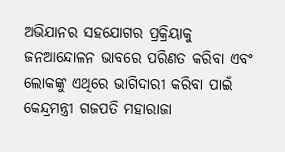ଅଭିଯାନର ସହଯୋଗର ପ୍ରକ୍ରିୟାକୁ ଜନଆନ୍ଦୋଳନ ଭାବରେ ପରିଣତ କରିବା ଏବଂ ଲୋକଙ୍କୁ ଏଥିରେ ଭାଗିଦାରୀ କରିବା ପାଇଁ କେନ୍ଦ୍ରମନ୍ତ୍ରୀ ଗଜପତି ମହାରାଜା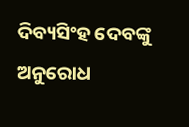ଦିବ୍ୟସିଂହ ଦେବଙ୍କୁ ଅନୁରୋଧ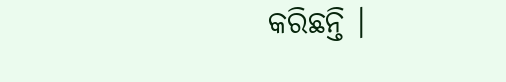କରିଛନ୍ତି ।